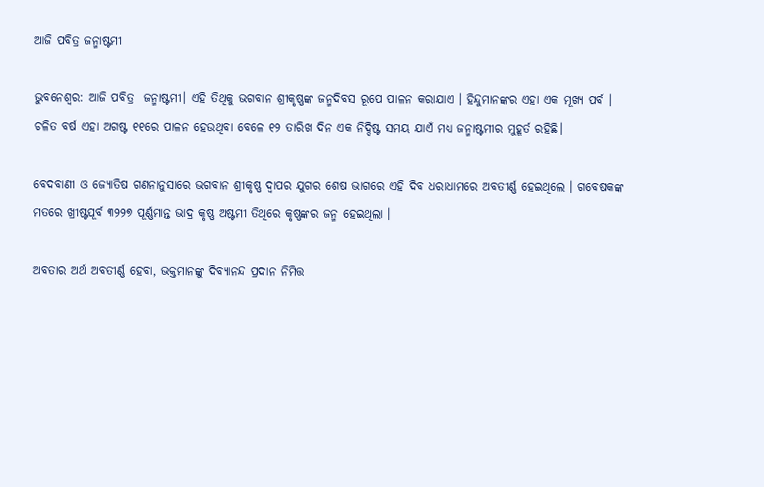ଆଜି ପବିତ୍ର ଜନ୍ମାଷ୍ଟମୀ

ଭୁବନେଶ୍ୱର: ଆଜି ପବିତ୍ର  ଜନ୍ମାଷ୍ଟମୀ। ଏହି ତିଥିକୁ ଭଗବାନ ଶ୍ରୀକୃଷ୍ଣଙ୍କ ଜନ୍ମଦିବସ ରୂପେ ପାଳନ କରାଯାଏ । ହିନ୍ଦୁମାନଙ୍କର ଏହା ଏକ ମୂଖ୍ୟ ପର୍ବ । ଚଳିତ ବର୍ଷ ଏହା ଅଗଷ୍ଟ ୧୧ରେ ପାଳନ ହେଉଥିବା ବେଳେ ୧୨ ତାରିଖ ଦିନ ଏକ ନିଦ୍ଦିଷ୍ଟ ସମୟ ଯାଏଁ ମଧ୍ୟ ଜନ୍ମାଷ୍ଟମୀର ମୁହୂର୍ତ ରହିଛି।

ବେଦବାଣୀ ଓ ଜ୍ୟୋତିଷ ଗଣନାନୁସାରେ ଭଗବାନ ଶ୍ରୀକୃଷ୍ଣ ଦ୍ଵାପର ଯୁଗର ଶେଷ ଭାଗରେ ଏହି ଦିବ ଧରାଧାମରେ ଅବତୀର୍ଣ୍ଣ ହେଇଥିଲେ । ଗବେଷକଙ୍କ ମତରେ ଖ୍ରୀଷ୍ଟପୂର୍ବ ୩୨୨୭ ପୂର୍ଣ୍ଣମାନ୍ତ ଭାଦ୍ର କୃଷ୍ଣ ଅଷ୍ଟମୀ ତିଥିରେ କୃଷ୍ଣଙ୍କର ଜନ୍ମ ହେଇଥିଲା ।

ଅବତାର ଅର୍ଥ ଅବତୀର୍ଣ୍ଣ ହେବା, ଭକ୍ତମାନଙ୍କୁ ଦିବ୍ୟାନନ୍ଦ ପ୍ରଦାନ ନିମିତ୍ତ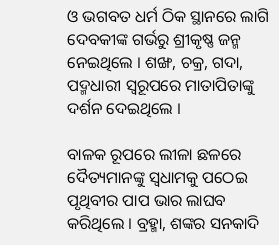ଓ ଭଗବତ ଧର୍ମ ଠିକ ସ୍ଥାନରେ ଲାଗି ଦେବକୀଙ୍କ ଗର୍ଭରୁ ଶ୍ରୀକୃଷ୍ଣ ଜନ୍ମ ନେଇଥିଲେ । ଶଙ୍ଖ, ଚକ୍ର, ଗଦା, ପଦ୍ମଧାରୀ ସ୍ଵରୂପରେ ମାତାପିତାଙ୍କୁ ଦର୍ଶନ ଦେଇଥିଲେ ।

ବାଳକ ରୂପରେ ଲୀଳା ଛଳରେ ଦୈତ୍ୟମାନଙ୍କୁ ସ୍ଵଧାମକୁ ପଠେଇ ପୃଥିବୀର ପାପ ଭାର ଲାଘବ କରିଥିଲେ । ବ୍ରହ୍ମା, ଶଙ୍କର ସନକାଦି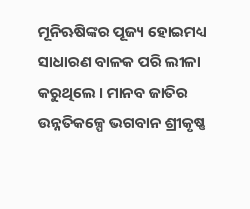ମୂନିଋଷିଙ୍କର ପୂଜ୍ୟ ହୋଇମଧ୍ୟ ସାଧାରଣ ବାଳକ ପରି ଲୀଳା କରୁଥିଲେ । ମାନବ ଜାତିର ଉନ୍ନତିକଳ୍ପେ ଭଗବାନ ଶ୍ରୀକୃଷ୍ଣ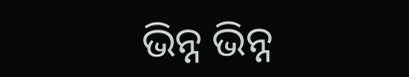ଭିନ୍ନ ଭିନ୍ନ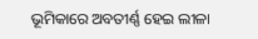ଭୂମିକାରେ ଅବତୀର୍ଣ୍ଣ ହେଇ ଲୀଳା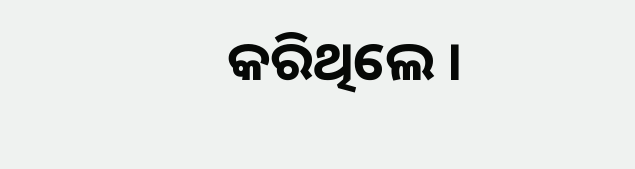କରିଥିଲେ ।